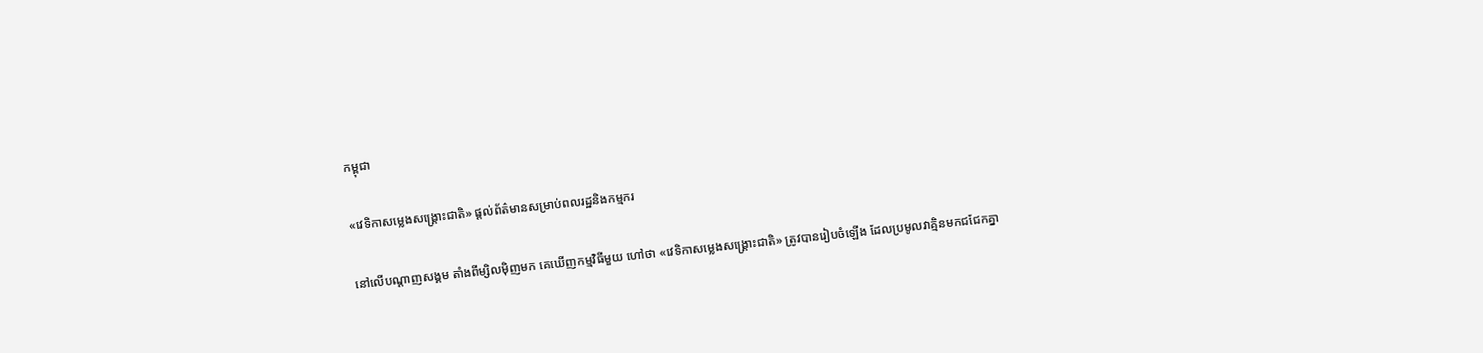កម្ពុជា

«វេទិកាសម្លេងសង្គ្រោះជាតិ» ផ្ដល់ព័ត៌មានសម្រាប់ពលរដ្ឋនិងកម្មករ

នៅលើបណ្ដាញសង្គម តាំងពីម្សិលម៉ិញមក គេឃើញកម្មវិធីមួយ ហៅថា «វេទិកាសម្លេងសង្គ្រោះជាតិ» ត្រូវបានរៀបចំឡើង ដែលប្រមូលវាគ្មិនមកជជែកគ្នា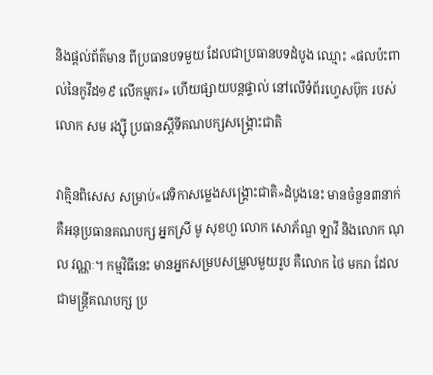និងផ្ដល់ព័ត៌មាន ពីប្រធានបទមួយ ដែលជាប្រធានបទដំបូង ឈ្មោះ «ផលប៉ះពាល់នៃកូវីដ១៩ លើកម្មករ» ហើយផ្សាយបន្តផ្ទាល់ នៅលើទំព័រហ្វេសប៊ុក របស់លោក សម រង្ស៊ី ប្រធានស្ដីទីគណបក្សសង្គ្រោះជាតិ

វាគ្មិនពិសេស សម្រាប់«វេទិកាសម្លេងសង្គ្រោះជាតិ»ដំបូងនេះ មានចំនួន៣នាក់ គឺអនុប្រធានគណបក្ស អ្នកស្រី មូ សុខហួ លោក សោភ័ណ្ឌ ឡាវី និងលោក ណុល វណ្ណៈ។ កម្មវិធីនេះ មានអ្នកសម្របសម្រួលមួយរូប គឺលោក ថៃ មករា ដែលជាមន្ត្រីគណបក្ស ប្រ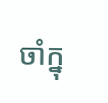ចាំក្នុ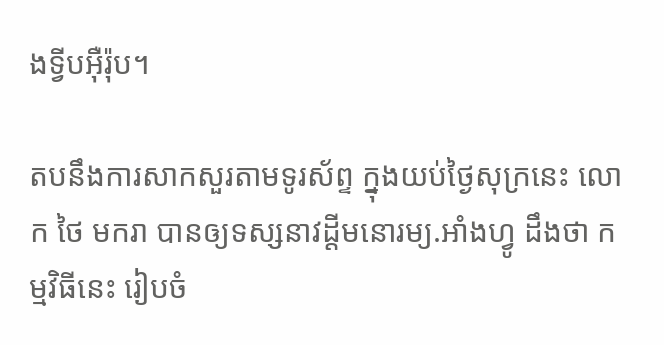ងទ្វីបអ៊ឺរ៉ុប។

តបនឹងការសាកសួរតាមទូរស័ព្ទ ក្នុងយប់ថ្ងៃសុក្រនេះ លោក ថៃ មករា បានឲ្យទស្សនាវដ្ដីមនោរម្យ.អាំងហ្វូ ដឹងថា កម្មវិធីនេះ រៀបចំ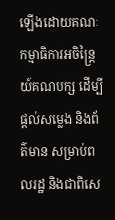ឡើងដោយគណៈកម្មាធិការអចិន្ត្រៃយ៍គណបក្ស ដើម្បីផ្ដល់សម្លេង និងព័ត៌មាន សម្រាប់ពលរដ្ឋ និងជាពិសេ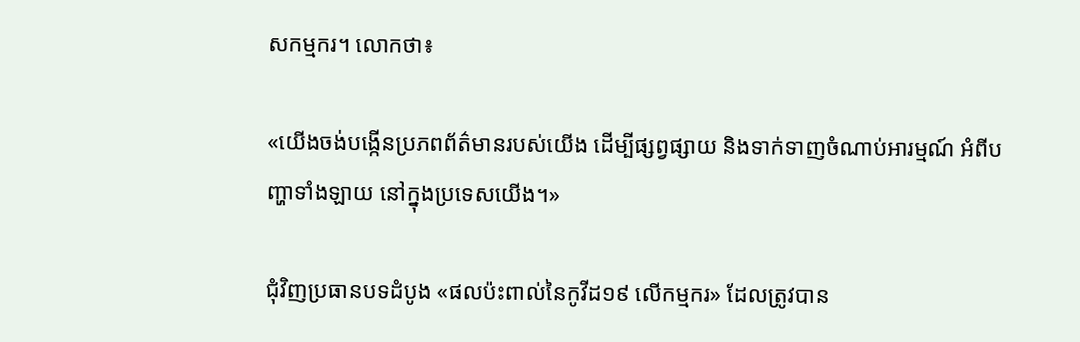សកម្មករ។ លោកថា៖

«យើងចង់បង្កើនប្រភពព័ត៌មានរបស់យើង ដើម្បីផ្សព្វផ្សាយ និងទាក់ទាញចំណាប់អារម្មណ៍ អំពីបញ្ហាទាំងឡាយ នៅក្នុងប្រទេសយើង។»

ជុំវិញប្រធានបទដំបូង «ផលប៉ះពាល់នៃកូវីដ១៩ លើកម្មករ» ដែលត្រូវបាន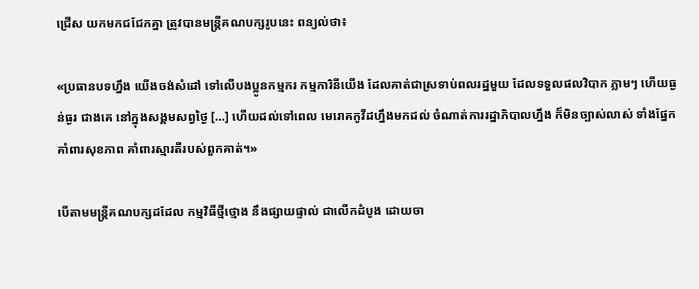ជ្រើស យកមកជជែកគ្នា ត្រូវបានមន្ត្រីគណបក្សរូបនេះ ពន្យល់ថា៖

«ប្រធានបទហ្នឹង យើងចង់សំដៅ ទៅលើបងប្អូនកម្មករ កម្មការិនីយើង ដែលគាត់ជាស្រទាប់ពលរដ្ឋមួយ ដែលទទួលផលវិបាក ភ្លាមៗ ហើយធ្ងន់ធ្ងរ ជាងគេ នៅក្នុងសង្គមសព្វថ្ងៃ […] ហើយដល់ទៅពេល មេរោគកូវីដហ្នឹងមកដល់ ចំណាត់ការរដ្ឋាភិបាលហ្នឹង ក៏មិនច្បាស់លាស់ ទាំងផ្នែកគាំពារសុខភាព គាំពារស្មារតីរបស់ពួកគាត់។»

បើតាមមន្ត្រីគណបក្សដដែល កម្មវិធីថ្មីថ្មោង នឹងផ្សាយផ្ទាល់ ជាលើកដំបូង ដោយចា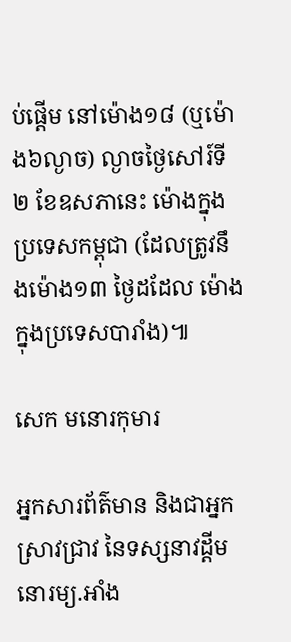ប់ផ្ដើម នៅម៉ោង១៨ (ឬម៉ោង៦ល្ងាច) ល្ងាចថ្ងៃសៅរ៍ទី២ ខែឧសភានេះ ម៉ោងក្នុងប្រទេសកម្ពុជា (ដែលត្រូវនឹងម៉ោង១៣ ថ្ងៃដដែល ម៉ោងក្នុងប្រទេសបារាំង)៕

សេក មនោរកុមារ

អ្នកសារព័ត៌មាន និងជាអ្នកស្រាវជ្រាវ នៃទស្សនាវដ្ដីមនោរម្យ.អាំង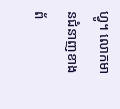ហ្វូ។ លោកមានជំនាញខាងព័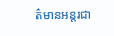ត៌មានអន្តរជា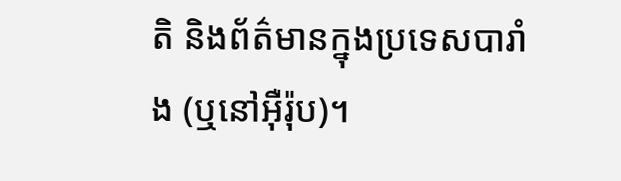តិ និងព័ត៌មានក្នុងប្រទេសបារាំង (ឬនៅអ៊ឺរ៉ុប)។